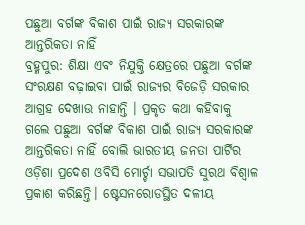ପଛୁଆ ବର୍ଗଙ୍କ ବିକାଶ ପାଇଁ ରାଜ୍ୟ ସରକାରଙ୍କ ଆନ୍ତରିକତା ନାହିଁ
ବ୍ରହ୍ମପୁର: ଶିକ୍ଷା ଏବଂ ନିଯୁକ୍ତି କ୍ଷେତ୍ରରେ ପଛୁଆ ବର୍ଗଙ୍କ ସଂରକ୍ଷଣ ବଢ଼ାଇବା ପାଇଁ ରାଜ୍ୟର ବିଜେଡ଼ି ସରକାର ଆଗ୍ରହ ଦେଖାଉ ନାହାନ୍ତି । ପ୍ରକୃତ କଥା କହିବାକୁ ଗଲେ ପଛୁଆ ବର୍ଗଙ୍କ ବିକାଶ ପାଇଁ ରାଜ୍ୟ ସରକାରଙ୍କ ଆନ୍ତରିକତା ନାହିଁ ବୋଲି ଭାରତୀୟ ଜନତା ପାର୍ଟିର ଓଡ଼ିଶା ପ୍ରଦେଶ ଓବିସି ମୋର୍ଚ୍ଚା ସଭାପତି ସୁରଥ ବିଶ୍ବାଳ ପ୍ରକାଶ କରିଛନ୍ତି। ଷ୍ଟେସନରୋଡସ୍ଥିତ ଦଳୀୟ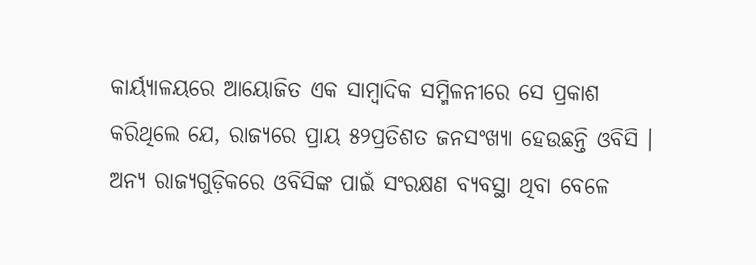କାର୍ୟ୍ୟାଳୟରେ ଆୟୋଜିତ ଏକ ସାମ୍ବାଦିକ ସମ୍ମିଳନୀରେ ସେ ପ୍ରକାଶ କରିଥିଲେ ଯେ, ରାଜ୍ୟରେ ପ୍ରାୟ ୫୨ପ୍ରତିଶତ ଜନସଂଖ୍ୟା ହେଉଛନ୍ତି ଓବିସି । ଅନ୍ୟ ରାଜ୍ୟଗୁଡ଼ିକରେ ଓବିସିଙ୍କ ପାଇଁ ସଂରକ୍ଷଣ ବ୍ୟବସ୍ଥା ଥିବା ବେଳେ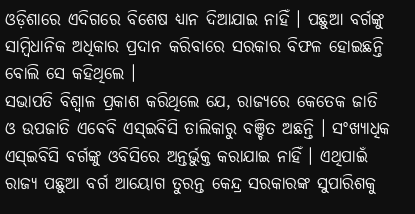ଓଡ଼ିଶାରେ ଏଦିଗରେ ବିଶେଷ ଧ୍ୟାନ ଦିଆଯାଇ ନାହିଁ । ପଛୁଆ ବର୍ଗଙ୍କୁ ସାମ୍ବିଧାନିକ ଅଧିକାର ପ୍ରଦାନ କରିବାରେ ସରକାର ବିଫଳ ହୋଇଛନ୍ତି ବୋଲି ସେ କହିଥିଲେ ।
ସଭାପତି ବିଶ୍ବାଳ ପ୍ରକାଶ କରିଥିଲେ ଯେ, ରାଜ୍ୟରେ କେତେକ ଜାତି ଓ ଉପଜାତି ଏବେବି ଏସ୍ଇବିସି ତାଲିକାରୁ ବଞ୍ଚିତ ଅଛନ୍ତି । ସଂଖ୍ୟାଧିକ ଏସ୍ଇବିସି ବର୍ଗଙ୍କୁ ଓବିସିରେ ଅନ୍ତର୍ଭୁକ୍ତ କରାଯାଇ ନାହିଁ । ଏଥିପାଇଁ ରାଜ୍ୟ ପଛୁଆ ବର୍ଗ ଆୟୋଗ ତୁରନ୍ତ କେନ୍ଦ୍ର ସରକାରଙ୍କ ସୁପାରିଶକୁ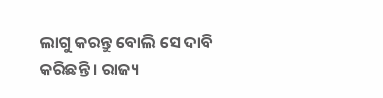ଲାଗୁ କରନ୍ତୁ ବୋଲି ସେ ଦାବି କରିଛନ୍ତି । ରାଜ୍ୟ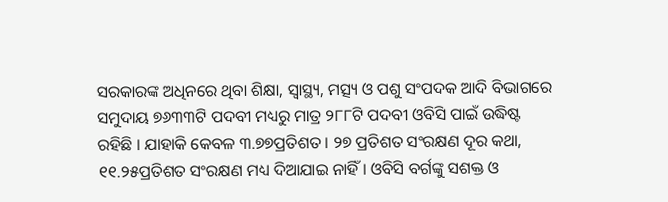ସରକାରଙ୍କ ଅଧିନରେ ଥିବା ଶିକ୍ଷା, ସ୍ବାସ୍ଥ୍ୟ, ମତ୍ସ୍ୟ ଓ ପଶୁ ସଂପଦକ ଆଦି ବିଭାଗରେ ସମୁଦାୟ ୭୬୩୩ଟି ପଦବୀ ମଧ୍ୟରୁ ମାତ୍ର ୨୮୮ଟି ପଦବୀ ଓବିସି ପାଇଁ ଉଦ୍ଧିଷ୍ଟ ରହିଛି । ଯାହାକି କେବଳ ୩.୭୭ପ୍ରତିଶତ । ୨୭ ପ୍ରତିଶତ ସଂରକ୍ଷଣ ଦୂର କଥା, ୧୧.୨୫ପ୍ରତିଶତ ସଂରକ୍ଷଣ ମଧ୍ୟ ଦିଆଯାଇ ନାହିଁ । ଓବିସି ବର୍ଗଙ୍କୁ ସଶକ୍ତ ଓ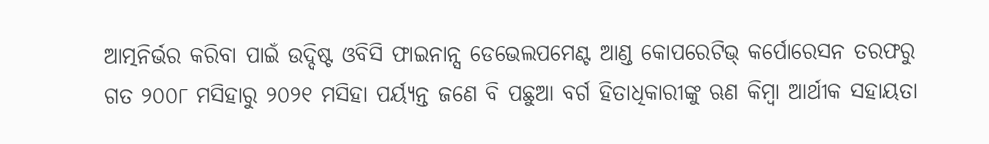ଆତ୍ମନିର୍ଭର କରିବା ପାଇଁ ଉଦ୍ଦିଷ୍ଟ ଓବିସି ଫାଇନାନ୍ସ ଡେଭେଲପମେଣ୍ଟ ଆଣ୍ଡ କୋପରେଟିଭ୍ କର୍ପୋରେସନ ତରଫରୁ ଗତ ୨୦୦୮ ମସିହାରୁ ୨୦୨୧ ମସିହା ପର୍ୟ୍ୟନ୍ତ ଜଣେ ବି ପଛୁଆ ବର୍ଗ ହିତାଧିକାରୀଙ୍କୁ ଋଣ କିମ୍ବା ଆର୍ଥୀକ ସହାୟତା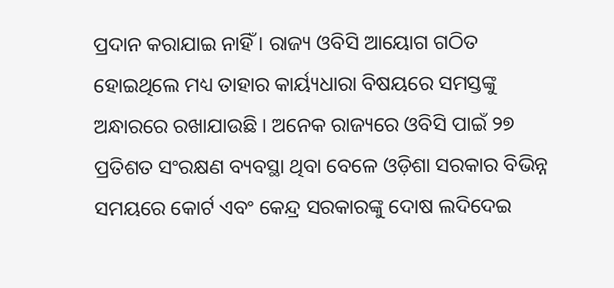ପ୍ରଦାନ କରାଯାଇ ନାହିଁ । ରାଜ୍ୟ ଓବିସି ଆୟୋଗ ଗଠିତ ହୋଇଥିଲେ ମଧ୍ୟ ତାହାର କାର୍ୟ୍ୟଧାରା ବିଷୟରେ ସମସ୍ତଙ୍କୁ ଅନ୍ଧାରରେ ରଖାଯାଉଛି । ଅନେକ ରାଜ୍ୟରେ ଓବିସି ପାଇଁ ୨୭ ପ୍ରତିଶତ ସଂରକ୍ଷଣ ବ୍ୟବସ୍ଥା ଥିବା ବେଳେ ଓଡ଼ିଶା ସରକାର ବିଭିନ୍ନ ସମୟରେ କୋର୍ଟ ଏବଂ କେନ୍ଦ୍ର ସରକାରଙ୍କୁ ଦୋଷ ଲଦିଦେଇ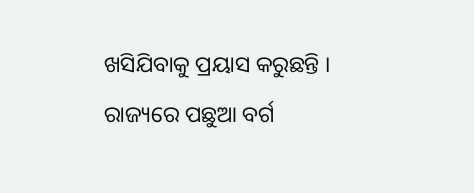ଖସିଯିବାକୁ ପ୍ରୟାସ କରୁଛନ୍ତି । ରାଜ୍ୟରେ ପଛୁଆ ବର୍ଗ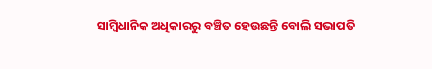ସାମ୍ବିଧାନିକ ଅଧିକାରରୁ ବଞ୍ଚିତ ହେଉଛନ୍ତି ବୋଲି ସଭାପତି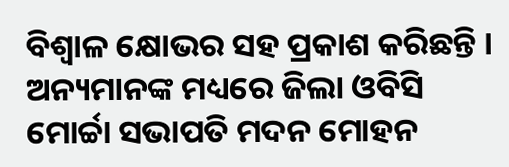ବିଶ୍ବାଳ କ୍ଷୋଭର ସହ ପ୍ରକାଶ କରିଛନ୍ତି । ଅନ୍ୟମାନଙ୍କ ମଧ୍ୟରେ ଜିଲା ଓବିସି ମୋର୍ଚ୍ଚା ସଭାପତି ମଦନ ମୋହନ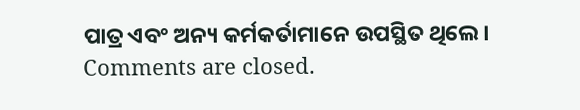ପାତ୍ର ଏବଂ ଅନ୍ୟ କର୍ମକର୍ତାମାନେ ଉପସ୍ଥିତ ଥିଲେ।
Comments are closed.